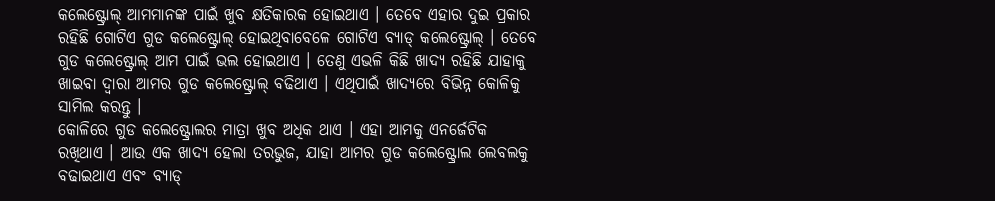କଲେଷ୍ଟ୍ରୋଲ୍ ଆମମାନଙ୍କ ପାଇଁ ଖୁବ କ୍ଷତିକାରକ ହୋଇଥାଏ । ତେବେ ଏହାର ଦୁଇ ପ୍ରକାର ରହିଛି ଗୋଟିଏ ଗୁଡ କଲେଷ୍ଟ୍ରୋଲ୍ ହୋଇଥିବାବେଳେ ଗୋଟିଏ ବ୍ୟାଡ୍ କଲେଷ୍ଟ୍ରୋଲ୍ । ତେବେ ଗୁଡ କଲେଷ୍ଟ୍ରୋଲ୍ ଆମ ପାଇଁ ଭଲ ହୋଇଥାଏ । ତେଣୁ ଏଭଳି କିଛି ଖାଦ୍ୟ ରହିଛି ଯାହାକୁ ଖାଇବା ଦ୍ୱାରା ଆମର ଗୁଡ କଲେଷ୍ଟ୍ରୋଲ୍ ବଢିଥାଏ । ଏଥିପାଇଁ ଖାଦ୍ୟରେ ବିଭିନ୍ନ କୋଳିକୁ ସାମିଲ କରନ୍ତୁ ।
କୋଳିରେ ଗୁଡ କଲେଷ୍ଟ୍ରୋଲର ମାତ୍ରା ଖୁବ ଅଧିକ ଥାଏ । ଏହା ଆମକୁ ଏନର୍ଜେଟିକ ରଖିଥାଏ । ଆଉ ଏକ ଖାଦ୍ୟ ହେଲା ତରଭୁଜ, ଯାହା ଆମର ଗୁଡ କଲେଷ୍ଟ୍ରୋଲ ଲେବଲକୁ ବଢାଇଥାଏ ଏବଂ ବ୍ୟାଡ୍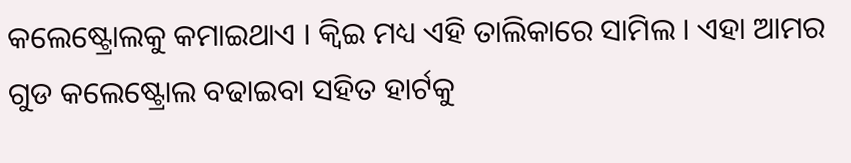କଲେଷ୍ଟ୍ରୋଲକୁ କମାଇଥାଏ । କ୍ୱିଇ ମଧ୍ୟ ଏହି ତାଲିକାରେ ସାମିଲ । ଏହା ଆମର ଗୁଡ କଲେଷ୍ଟ୍ରୋଲ ବଢାଇବା ସହିତ ହାର୍ଟକୁ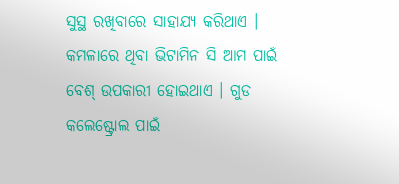ସୁସ୍ଥ ରଖିବାରେ ସାହାଯ୍ୟ କରିଥାଏ । କମଳାରେ ଥିବା ଭିଟାମିନ ସି ଆମ ପାଇଁ ବେଶ୍ ଉପକାରୀ ହୋଇଥାଏ । ଗୁଡ କଲେଷ୍ଟ୍ରୋଲ ପାଇଁ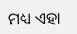ମଧ୍ୟ ଏହା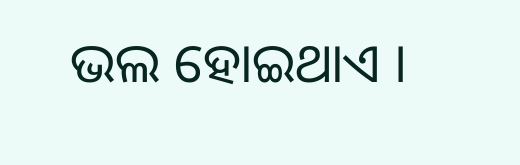ଭଲ ହୋଇଥାଏ ।